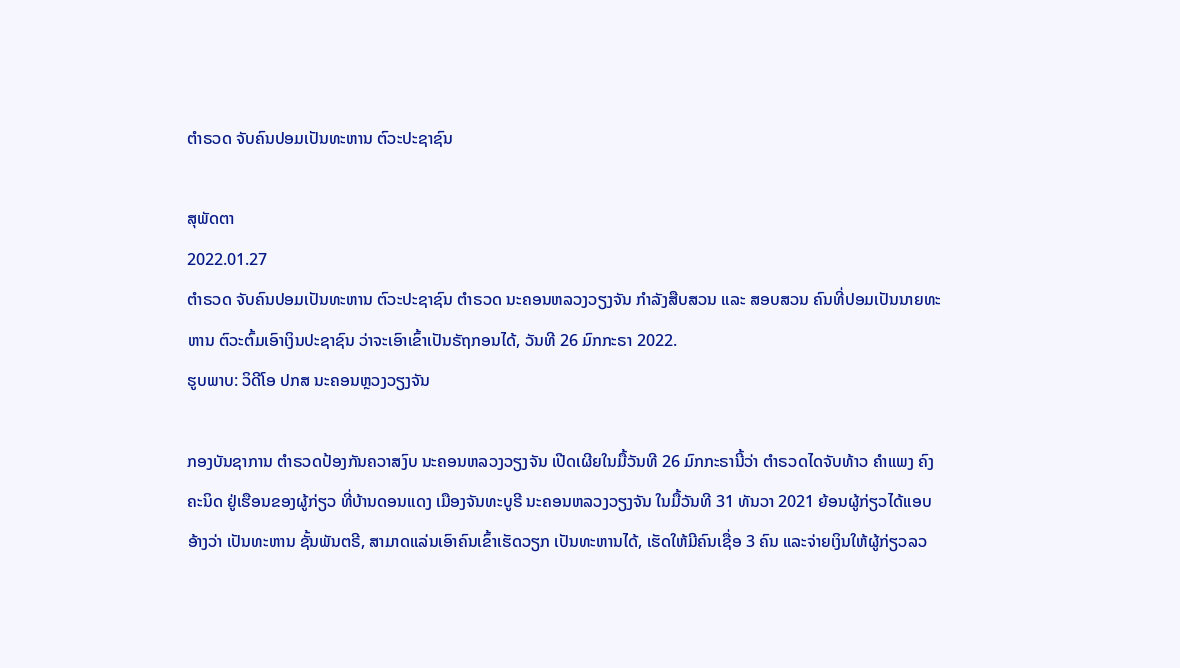ຕຳຣວດ ຈັບຄົນປອມເປັນທະຫານ ຕົວະປະຊາຊົນ

ສຸພັດຕາ
2022.01.27
ຕຳຣວດ ຈັບຄົນປອມເປັນທະຫານ ຕົວະປະຊາຊົນ ຕໍາຣວດ ນະຄອນຫລວງວຽງຈັນ ກຳລັງສືບສວນ ແລະ ສອບສວນ ຄົນທີ່ປອມເປັນນາຍທະຫານ ຕົວະຕົ້ມເອົາເງິນປະຊາຊົນ ວ່າຈະເອົາເຂົ້າເປັນຣັຖກອນໄດ້, ວັນທີ 26 ມົກກະຣາ 2022.
ຮູບພາບ: ວິດີໂອ ປກສ ນະຄອນຫຼວງວຽງຈັນ

ກອງບັນຊາການ ຕໍາຣວດປ້ອງກັນຄວາສງົບ ນະຄອນຫລວງວຽງຈັນ ເປີດເຜີຍໃນມື້ວັນທີ 26 ມົກກະຣານີ້ວ່າ ຕໍາຣວດໄດຈັບທ້າວ ຄໍາແພງ ຄົງຄະນິດ ຢູ່ເຮືອນຂອງຜູ້ກ່ຽວ ທີ່ບ້ານດອນແດງ ເມືອງຈັນທະບູຣີ ນະຄອນຫລວງວຽງຈັນ ໃນມື້ວັນທີ 31 ທັນວາ 2021 ຍ້ອນຜູ້ກ່ຽວໄດ້ແອບອ້າງວ່າ ເປັນທະຫານ ຊັ້ນພັນຕຣີ, ສາມາດແລ່ນເອົາຄົນເຂົ້າເຮັດວຽກ ເປັນທະຫານໄດ້, ເຮັດໃຫ້ມີຄົນເຊື່ອ 3 ຄົນ ແລະຈ່າຍເງິນໃຫ້ຜູ້ກ່ຽວລວ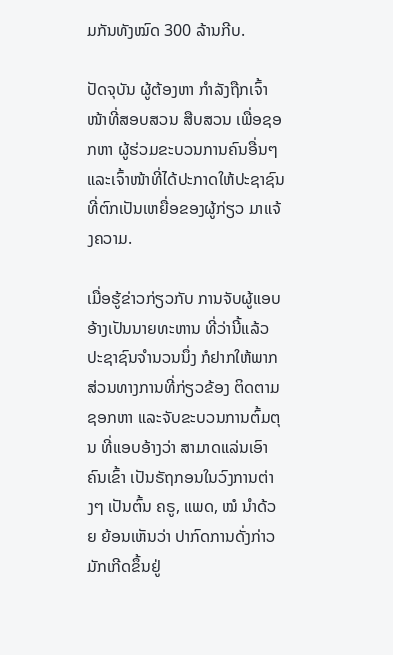ມກັນທັງໝົດ 300 ລ້ານກີບ.

ປັດຈຸບັນ ຜູ້ຕ້ອງຫາ ກໍາລັງຖືກເຈົ້າໜ້າທີ່ສອບສວນ ສືບສວນ ເພື່ອຊອກຫາ ຜູ້ຮ່ວມຂະບວນການຄົນອື່ນໆ ແລະເຈົ້າໜ້າທີ່ໄດ້ປະກາດໃຫ້ປະຊາຊົນ ທີ່ຕົກເປັນເຫຍື່ອຂອງຜູ້ກ່ຽວ ມາແຈ້ງຄວາມ.

ເມື່ອຮູ້ຂ່າວກ່ຽວກັບ ການຈັບຜູ້ແອບອ້າງເປັນນາຍທະຫານ ທີ່ວ່ານີ້ແລ້ວ ປະຊາຊົນຈໍານວນນຶ່ງ ກໍຢາກໃຫ້ພາກສ່ວນທາງການທີ່ກ່ຽວຂ້ອງ ຕິດຕາມຊອກຫາ ແລະຈັບຂະບວນການຕົ້ມຕຸນ ທີ່ແອບອ້າງວ່າ ສາມາດແລ່ນເອົາຄົນເຂົ້າ ເປັນຣັຖກອນໃນວົງການຕ່າງໆ ເປັນຕົ້ນ ຄຣູ, ແພດ, ໝໍ ນໍາດ້ວຍ ຍ້ອນເຫັນວ່າ ປາກົດການດັ່ງກ່າວ ມັກເກີດຂຶ້ນຢູ່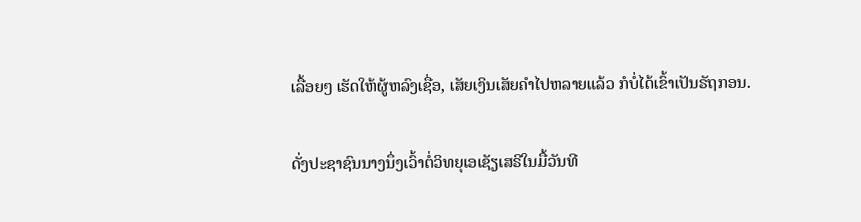ເລື້ອຍໆ ເຮັດໃຫ້ຜູ້ຫລົງເຊື່ອ, ເສັຍເງິນເສັຍຄໍາໄປຫລາຍແລ້ວ ກໍບໍ່ໄດ້ເຂົ້າເປັນຣັຖກອນ.

ດັ່ງປະຊາຊົນນາງນຶ່ງເວົ້າຕໍ່ວິທຍຸເອເຊັຽເສຣີໃນມື້ວັນທີ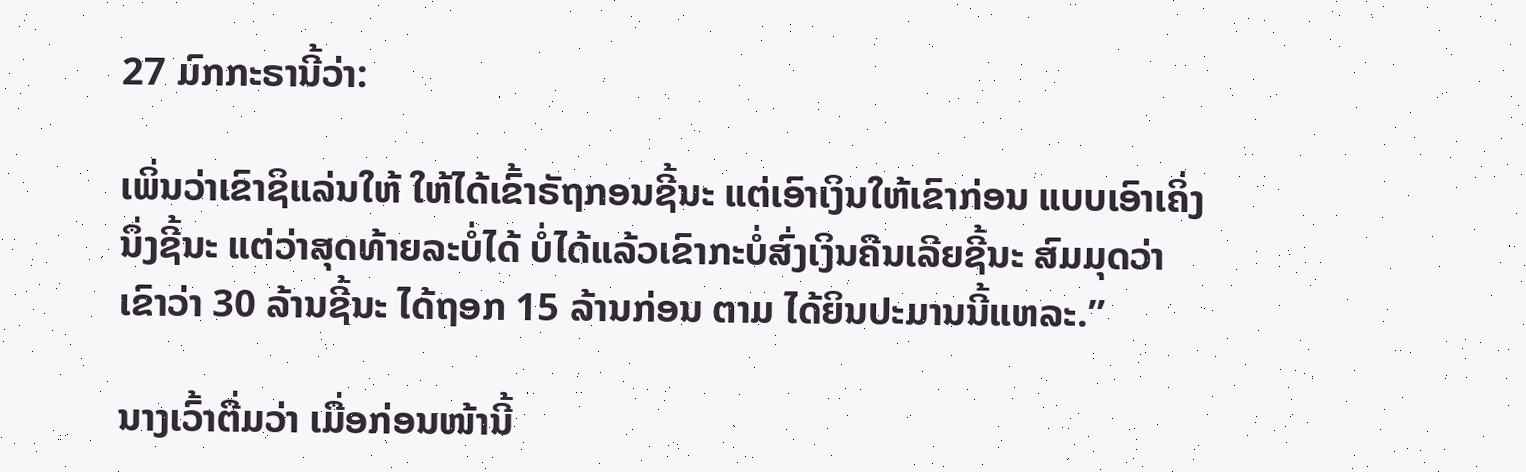27 ມົກກະຣານີ້ວ່າ:

ເພິ່ນວ່າເຂົາຊິແລ່ນໃຫ້ ໃຫ້ໄດ້ເຂົ້າຣັຖກອນຊີ້ນະ ແຕ່ເອົາເງິນໃຫ້ເຂົາກ່ອນ ແບບເອົາເຄິ່ງນຶ່ງຊີ້ນະ ແຕ່ວ່າສຸດທ້າຍລະບໍ່ໄດ້ ບໍ່ໄດ້ແລ້ວເຂົາກະບໍ່ສົ່ງເງິນຄືນເລີຍຊີ້ນະ ສົມມຸດວ່າ ເຂົາວ່າ 30 ລ້ານຊີ້ນະ ໄດ້ຖອກ 15 ລ້ານກ່ອນ ຕາມ ໄດ້ຍິນປະມານນີ້ແຫລະ.”

ນາງເວົ້າຕື່ມວ່າ ເມື່ອກ່ອນໜ້ານີ້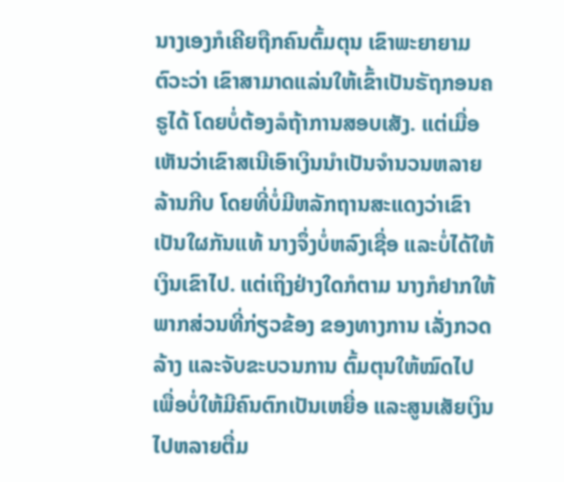ນາງເອງກໍເຄີຍຖືກຄົນຕົ້ມຕຸນ ເຂົາພະຍາຍາມຕົວະວ່າ ເຂົາສາມາດແລ່ນໃຫ້ເຂົ້າເປັນຣັຖກອນຄຣູໄດ້ ໂດຍບໍ່ຕ້ອງລໍຖ້າການສອບເສັງ. ແຕ່ເມື່ອເຫັນວ່າເຂົາສເນີເອົາເງິນນໍາເປັນຈໍານວນຫລາຍລ້ານກີບ ໂດຍທີ່ບໍ່ມີຫລັກຖານສະແດງວ່າເຂົາເປັນໃຜກັນແທ້ ນາງຈຶ່ງບໍ່ຫລົງເຊື່ອ ແລະບໍ່ໄດ້ໃຫ້ເງິນເຂົາໄປ. ແຕ່ເຖິງຢ່າງໃດກໍຕາມ ນາງກໍຢາກໃຫ້ພາກສ່ວນທີ່ກ່ຽວຂ້ອງ ຂອງທາງການ ເລັ່ງກວດລ້າງ ແລະຈັບຂະບວນການ ຕົ້ມຕຸນໃຫ້ໝົດໄປ ເພື່ອບໍ່ໃຫ້ມີຄົນຕົກເປັນເຫຍື່ອ ແລະສູນເສັຍເງິນໄປຫລາຍຕື່ມ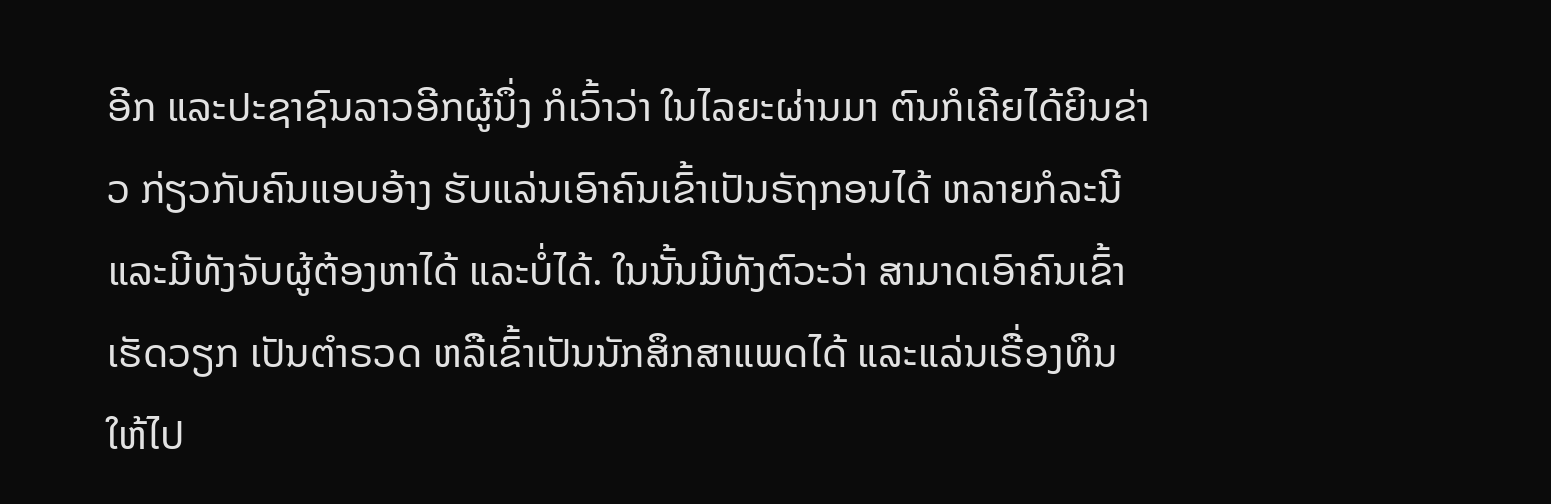ອີກ ແລະປະຊາຊົນລາວອີກຜູ້ນຶ່ງ ກໍເວົ້າວ່າ ໃນໄລຍະຜ່ານມາ ຕົນກໍເຄີຍໄດ້ຍິນຂ່າວ ກ່ຽວກັບຄົນແອບອ້າງ ຮັບແລ່ນເອົາຄົນເຂົ້າເປັນຣັຖກອນໄດ້ ຫລາຍກໍລະນີ ແລະມີທັງຈັບຜູ້ຕ້ອງຫາໄດ້ ແລະບໍ່ໄດ້. ໃນນັ້ນມີທັງຕົວະວ່າ ສາມາດເອົາຄົນເຂົ້າເຮັດວຽກ ເປັນຕໍາຣວດ ຫລືເຂົ້າເປັນນັກສຶກສາແພດໄດ້ ແລະແລ່ນເຣື່ອງທຶນໃຫ້ໄປ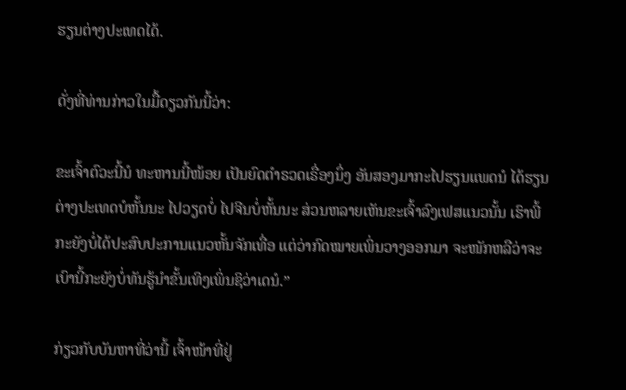ຮຽນຕ່າງປະເທດໄດ້.

ດັ່ງທີ່ທ່ານກ່າວໃນມື້ດຽວກັນນີ້ວ່າ:

ຂະເຈົ້າຕົວະນີ້ນໍ ທະຫານນີ້ໜ້ອຍ ເປັນຍົດຕໍາຣວດເຣື່ອງນຶ່ງ ອັນສອງມາກະໄປຮຽນແພດນໍ ໄດ້ຮຽນຕ່າງປະເທດບໍຫັ້ນນະ ໄປວຽດບໍ່ ໄປຈີນບໍ່ຫັ້ນນະ ສ່ວນຫລາຍເຫັນຂະເຈົ້າລົງເຟສແນວນັ້ນ ເຮົາພີ້ກະຍັງບໍ່ໄດ້ປະສົບປະການແນວຫັ້ນຈັກເທື່ອ ແຕ່ວ່າກົດໝາຍເພິ່ນວາງອອກມາ ຈະໜັກຫລືວ່າຈະເບົານີ້ກະຍັງບໍ່ທັນຮູ້ນໍາຂັ້ນເທິງເພິ່ນຊິວ່າເດນໍ.”

ກ່ຽວກັບບັນຫາທີ່ວ່ານີ້ ເຈົ້າໜ້າທີ່ຢູ່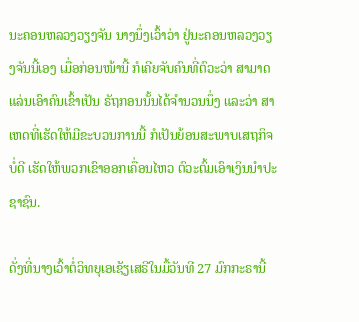ນະຄອນຫລວງວຽງຈັນ ນາງນຶ່ງເວົ້າວ່າ ຢູ່ນະຄອນຫລວງວຽງຈັນນີ້ເອງ ເມື່ອກ່ອນໜ້ານີ້ ກໍເຄີຍຈັບຄົນທີ່ຕົວະວ່າ ສາມາດແລ່ນເອົາຄົນເຂົ້າເປັນ ຣັຖກອນນັ້ນໄດ້ຈໍານວນນຶ່ງ ແລະວ່າ ສາເຫດທີ່ເຮັດໃຫ້ມີຂະບວນການນີ້ ກໍເປັນຍ້ອນສະພາບເສຖກິຈບໍ່ດີ ເຮັດໃຫ້ພວກເຂົາອອກເຄື່ອນໄຫວ ຕົວະຕົ້ມເອົາເງິນນໍາປະຊາຊົນ.

ດັ່ງທີ່ນາງເວົ້າຕໍ່ວິທຍຸເອເຊັຽເສຣີໃນມື້ວັນທີ 27 ມົກກະຣານີ້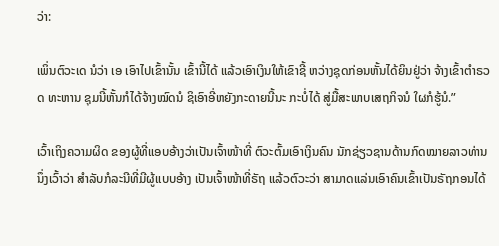ວ່າ:

ເພິ່ນຕົວະເດ ນໍວ່າ ເອ ເອົາໄປເຂົ້ານັ້ນ ເຂົ້ານີ້ໄດ້ ແລ້ວເອົາເງິນໃຫ້ເຂົາຊີ້ ຫວ່າງຊຸດກ່ອນຫັ້ນໄດ້ຍິນຢູ່ວ່າ ຈ້າງເຂົ້າຕໍາຣວດ ທະຫານ ຊຸມນີ້ຫັ້ນກໍໄດ້ຈ້າງໝົດນໍ ຊິເອົາອີ່ຫຍັງກະດາຍນີ້ນະ ກະບໍ່ໄດ້ ສູ່ມື້ສະພາບເສຖກິຈນໍ ໃຜກໍຮູ້ນໍ.”

ເວົ້າເຖິງຄວາມຜິດ ຂອງຜູ້ທີ່ແອບອ້າງວ່າເປັນເຈົ້າໜ້າທີ່ ຕົວະຕົ້ມເອົາເງິນຄົນ ນັກຊ່ຽວຊານດ້ານກົດໝາຍລາວທ່ານນຶ່ງເວົ້າວ່າ ສໍາລັບກໍລະນີທີ່ມີຜູ້ແບບອ້າງ ເປັນເຈົ້າໜ້າທີ່ຣັຖ ແລ້ວຕົວະວ່າ ສາມາດແລ່ນເອົາຄົນເຂົ້າເປັນຣັຖກອນໄດ້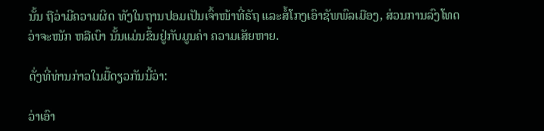ນັ້ນ ຖືວ່າມີຄວາມຜິດ ທັງໃນຖານປອມເປັນເຈົ້າໜ້າທີ່ຣັຖ ແລະສໍ້ໂກງເອົາຊັພພົລເມືອງ, ສ່ວນການລົງໂທດວ່າຈະໜັກ ຫລືເບົາ ນັ້ນແມ່ນຂຶ້ນຢູ່ກັບມູນຄ່າ ຄວາມເສັຍຫາຍ.

ດັ່ງທີ່ທ່ານກ່າວໃນມື້ດຽວກັນນີ້ວ່າ:

ວ່າເອົາ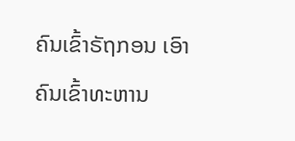ຄົນເຂົ້າຣັຖກອນ ເອົາຄົນເຂົ້າທະຫານ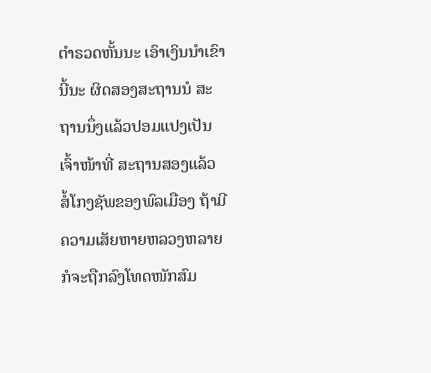ຕໍາຣວດຫັ້ນນະ ເອົາເງິນນໍາເຂົານີ້ນະ ຜິດສອງສະຖານນໍ ສະຖານນຶ່ງແລ້ວປອມແປງເປັນເຈົ້າໜ້າທີ່ ສະຖານສອງແລ້ວ ສໍ້ໂກງຊັພຂອງພົລເມືອງ ຖ້າມີຄວາມເສັຍຫາຍຫລວງຫລາຍ ກໍຈະຖືກລົງໂທດໜັກສົມ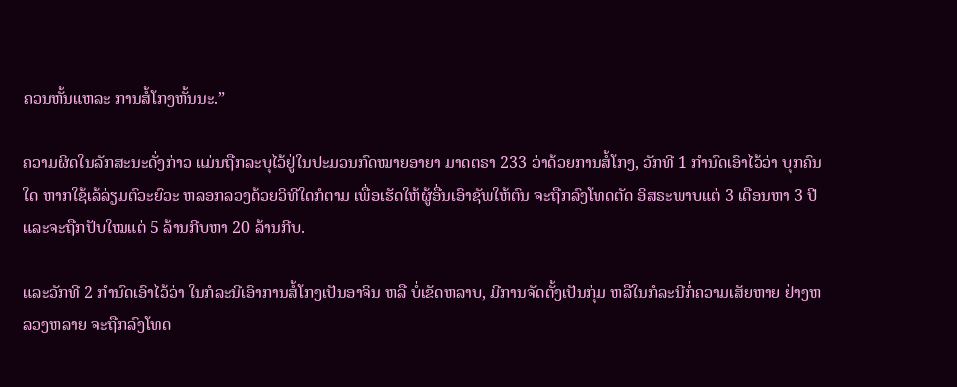ຄວນຫັ້ນແຫລະ ການສໍ້ໂກງຫັ້ນນະ.”

ຄວາມຜິດໃນລັກສະນະດັ່ງກ່າວ ແມ່ນຖືກລະບຸໄວ້ຢູ່ໃນປະມວນກົດໝາຍອາຍາ ມາດຕຣາ 233 ວ່າດ້ວຍການສໍ້ໂກງ, ວັກທີ 1 ກໍານົດເອົາໄວ້ວ່າ ບຸກຄົນໃດ ຫາກໃຊ້ເລ້ລ່ຽມຕົວະຍົວະ ຫລອກລວງດ້ວຍວິທີໃດກໍຕາມ ເພື່ອເຮັດໃຫ້ຜູ້ອື່ນເອົາຊັພໃຫ້ຕົນ ຈະຖືກລົງໂທດຕັດ ອິສຣະພາບແຕ່ 3 ເດືອນຫາ 3 ປີ ແລະຈະຖືກປັບໃໝແຕ່ 5 ລ້ານກີບຫາ 20 ລ້ານກີບ.

ແລະວັກທີ 2 ກໍານົດເອົາໄວ້ວ່າ ໃນກໍລະນີເອົາການສໍ້ໂກງເປັນອາຈິນ ຫລື ບໍ່ເຂັດຫລາບ, ມີການຈັດຕັ້ງເປັນກຸ່ມ ຫລືໃນກໍລະນີກໍ່ຄວາມເສັຍຫາຍ ຢ່າງຫລວງຫລາຍ ຈະຖືກລົງໂທດ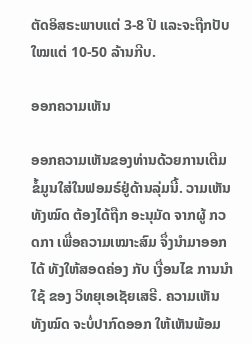ຕັດອິສຣະພາບແຕ່ 3-8 ປີ ແລະຈະຖືກປັບໃໝແຕ່ 10-50 ລ້ານກີບ.

ອອກຄວາມເຫັນ

ອອກຄວາມເຫັນຂອງທ່ານດ້ວຍການເຕີມຂໍ້ມູນໃສ່ໃນຟອມຣ໌ຢູ່ດ້ານລຸ່ມນີ້. ວາມເຫັນທັງໝົດ ຕ້ອງໄດ້ຖືກ ອະນຸມັດ ຈາກຜູ້ ກວດກາ ເພື່ອຄວາມເໝາະສົມ ຈຶ່ງນໍາມາອອກໄດ້ ທັງໃຫ້ສອດຄ່ອງ ກັບ ເງື່ອນໄຂ ການນຳໃຊ້ ຂອງ ວິທຍຸເອເຊັຍເສຣີ. ຄວາມເຫັນທັງໝົດ ຈະບໍ່ປາກົດອອກ ໃຫ້ເຫັນພ້ອມ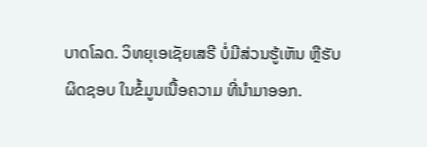ບາດໂລດ. ວິທຍຸເອເຊັຍເສຣີ ບໍ່ມີສ່ວນຮູ້ເຫັນ ຫຼືຮັບຜິດຊອບ ໃນຂໍ້ມູນເນື້ອຄວາມ ທີ່ນໍາມາອອກ.